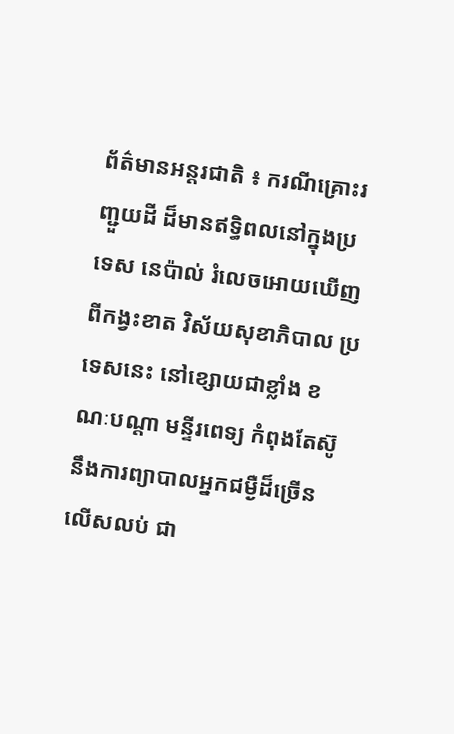ព័ត៌មានអន្តរជាតិ ៖ ករណីគ្រោះរញ្ជួយដី ដ៏មានឥទ្ធិពលនៅក្នុងប្រទេស នេប៉ាល់ រំលេចអោយឃើញ ពីកង្វះខាត វិស័យសុខាភិបាល ប្រទេសនេះ នៅខ្សោយជាខ្លាំង ខណៈបណ្តា មន្ទីរពេទ្យ កំពុងតែស៊ូ នឹងការព្យាបាលអ្នកជម្ងឺដ៏ច្រើនលើសលប់ ជា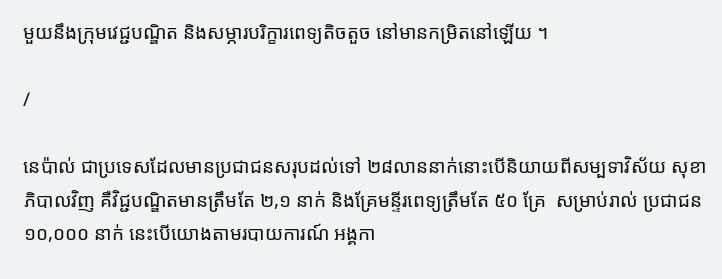មួយនឹងក្រុមវេជ្ជបណ្ឌិត និងសម្ភារបរិក្ខារពេទ្យតិចតួច នៅមានកម្រិតនៅឡើយ ។

/

នេប៉ាល់ ជាប្រទេសដែលមានប្រជាជនសរុបដល់ទៅ ២៨លាននាក់នោះបើនិយាយពីសម្បទាវិស័យ សុខាភិបាលវិញ គឺវិជ្ជបណ្ឌិតមានត្រឹមតែ ២,១ នាក់ និងគ្រែមន្ទីរពេទ្យត្រឹមតែ ៥០ គ្រែ  សម្រាប់រាល់ ប្រជាជន ១០,០០០ នាក់ នេះបើយោងតាមរបាយការណ៍ អង្គកា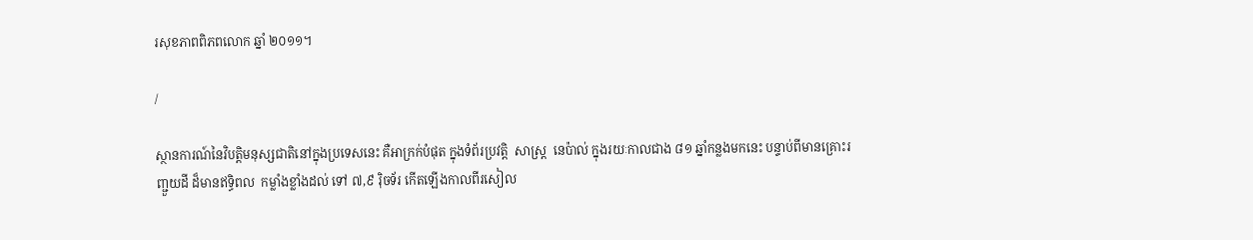រសុខភាពពិភពលោក ឆ្នាំ ២០១១។

/

ស្ថានការណ៍នៃវិបត្តិមនុស្សជាតិនៅក្នុងប្រទេសនេះ គឺអាក្រក់បំផុត ក្នុងទំព័រប្រវត្តិ  សាស្រ្ត  នេប៉ាល់ ក្នុងរយៈកាលជាង ៨១ ឆ្នាំកន្លងមកនេះ បន្ទាប់ពីមានគ្រោះរញ្ជួយដី ដ៏មានឥទ្ធិពល  កម្លាំងខ្លាំងដល់ ទៅ ៧,៩ រ៉ិចទ័រ កើតឡើងកាលពីរសៀល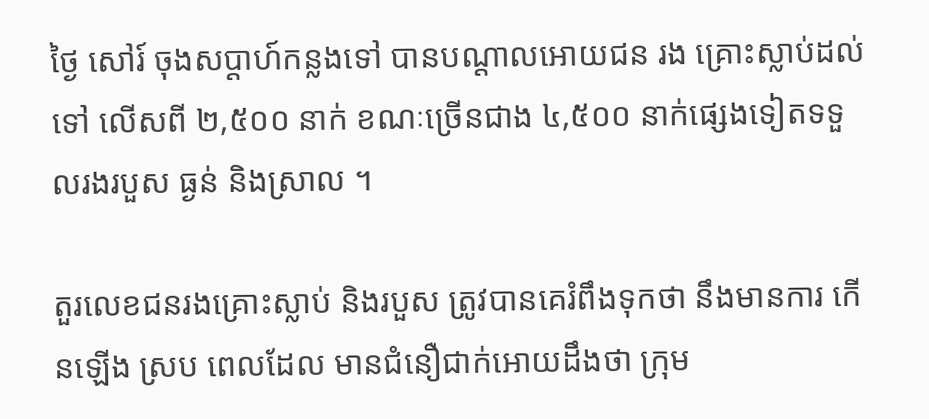ថ្ងៃ សៅរ៍ ចុងសប្តាហ៍កន្លងទៅ បានបណ្តាលអោយជន រង គ្រោះស្លាប់ដល់ទៅ លើសពី ២,៥០០ នាក់ ខណៈច្រើនជាង ៤,៥០០ នាក់ផ្សេងទៀតទទួលរងរបួស ធ្ងន់ និងស្រាល ។

តួរលេខជនរងគ្រោះស្លាប់ និងរបួស ត្រូវបានគេរំពឹងទុកថា នឹងមានការ កើនឡើង ស្រប ពេលដែល មានជំនឿជាក់អោយដឹងថា ក្រុម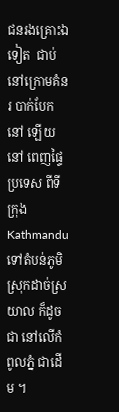ជនរងគ្រោះឯទៀត  ជាប់នៅក្រោមគំនរ បាក់បែក  នៅ ឡើយ នៅ ពេញផ្ទៃប្រទេស ពីទីក្រុង Kathmandu ទៅតំបន់ភូមិ   ស្រុកដាច់ស្រយាល ក៏ដូចជា នៅលើកំពូលភ្នំ ជាដើម ។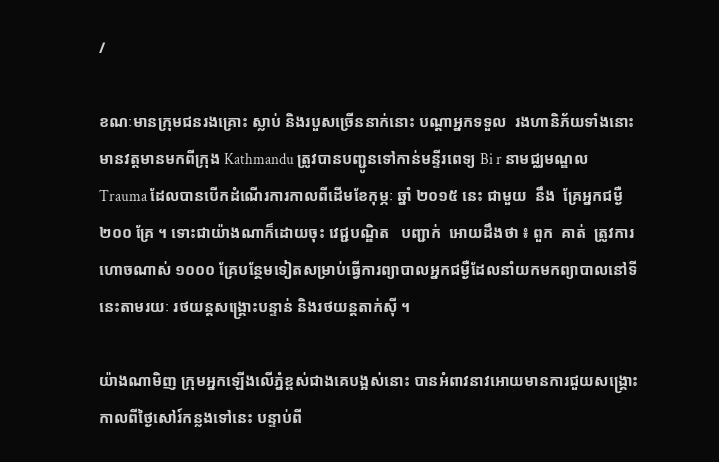/

ខណៈមានក្រុមជនរងគ្រោះ ស្លាប់ និងរបួសច្រើននាក់នោះ បណ្តាអ្នកទទួល  រងហានិភ័យទាំងនោះ មានវត្តមានមកពីក្រុង Kathmandu ត្រូវបានបញ្ជូនទៅកាន់មន្ទីរពេទ្យ Bi r នាមជ្ឈមណ្ឌល Trauma ដែលបានបើកដំណើរការកាលពីដើមខែកុម្ភៈ ឆ្នាំ ២០១៥ នេះ ជាមួយ  នឹង  គ្រែអ្នកជម្ងឺ ២០០ គ្រែ ។ ទោះជាយ៉ាងណាក៏ដោយចុះ វេជ្ជបណ្ឌិត   បញ្ជាក់  អោយដឹងថា ៖ ពួក  គាត់  ត្រូវការ ហោចណាស់ ១០០០ គ្រែបន្ថែមទៀតសម្រាប់ធ្វើការព្យាបាលអ្នកជម្ងឺដែលនាំយកមកព្យាបាលនៅទីនេះតាមរយៈ រថយន្តសង្គ្រោះបន្ទាន់ និងរថយន្តតាក់ស៊ី ។

យ៉ាងណាមិញ ក្រុមអ្នកឡើងលើភ្នំខ្ពស់ជាងគេបង្អស់នោះ បានអំពាវនាវអោយមានការជួយសង្គ្រោះ កាលពីថ្ងៃសៅរ៍កន្លងទៅនេះ បន្ទាប់ពី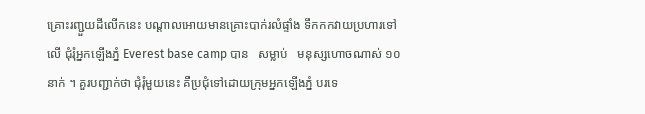គ្រោះរញ្ជួយដីលើកនេះ បណ្តាលអោយមានគ្រោះបាក់រលំផ្ទាំង ទឹកកកវាយប្រហារទៅលើ ជុំរុំអ្នកឡើងភ្នំ Everest base camp បាន   សម្លាប់   មនុស្សហោចណាស់ ១០ នាក់ ។ គួរបញ្ជាក់ថា ជុំរុំមួយនេះ គឺប្រជុំទៅដោយក្រុមអ្នកឡើងភ្នំ បរទេ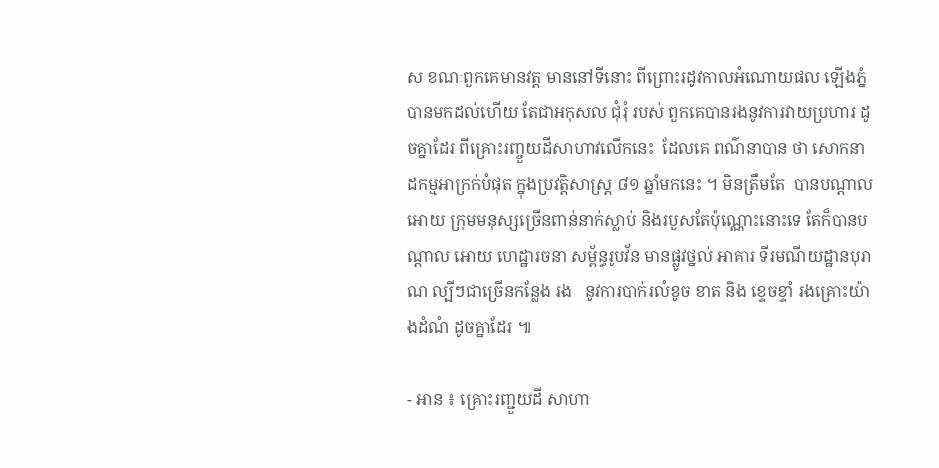ស ខណៈពួកគេមានវត្ត មាននៅទីនោះ ពីព្រោះរដូវកាលអំណោយផល ឡើងភ្នំបានមកដល់ហើយ តែជាអកុសល ជុំរុំ របស់ ពួកគេបានរងនូវការវាយប្រហារ ដូចគ្នាដែរ ពីគ្រោះរញ្ចួយដីសាហាវលើកនេះ  ដែលគេ ពណ៌នាបាន ថា សោកនាដកម្មអាក្រក់បំផុត ក្នុងប្រវត្តិសាស្រ្ត ៨១ ឆ្នាំមកនេះ ។ មិនត្រឹមតែ  បានបណ្តាលអោយ ក្រុមមនុស្សច្រើនពាន់នាក់ស្លាប់ និងរបួសតែប៉ុណ្ណោះនោះទេ តែក៏បានបណ្តាល អោយ ហេដ្ឋារចនា សម្ព័ន្ធរូបវ័ន មានផ្លូវថ្នល់ អាគារ ទីរមណីយដ្ឋានបុរាណ ល្បីៗជាច្រើនកន្លែង រង   នូវការបាក់រលំខូច ខាត និង ខ្ទេចខ្ទាំ រងគ្រោះយ៉ាងដំណំ ដូចគ្នាដែរ ៕

- អាន ៖ គ្រោះរញ្ជួយដី សាហា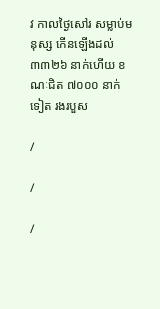វ កាលថ្ងៃសៅរ សម្លាប់មនុស្ស កើនឡើងដល់ ៣៣២៦ នាក់ហើយ ខណៈជិត ៧០០០ នាក់ទៀត រងរបួស

/

/

/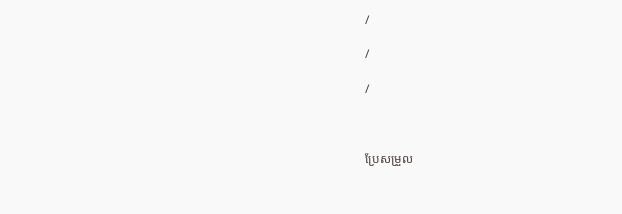/

/

/



ប្រែសម្រួល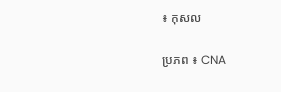៖ កុសល

ប្រភព ៖ CNA